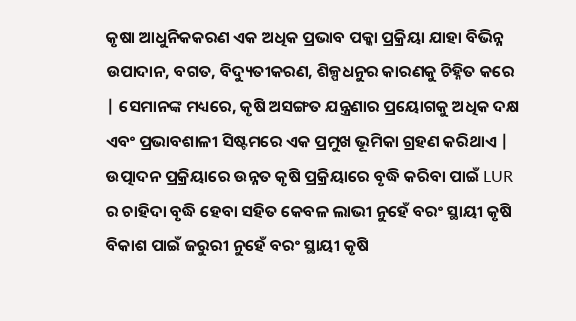କୃଷା ଆଧୁନିକକରଣ ଏକ ଅଧିକ ପ୍ରଭାବ ପକ୍କା ପ୍ରକ୍ରିୟା ଯାହା ବିଭିନ୍ନ ଉପାଦାନ, ବଗତ, ବିଦ୍ୟୁତୀକରଣ, ଶିଳ୍ପଧନୁର କାରଣକୁ ଚିହ୍ନିତ କରେ | ସେମାନଙ୍କ ମଧ୍ୟରେ, କୃଷି ଅସଙ୍ଗତ ଯନ୍ତ୍ରଣାର ପ୍ରୟୋଗକୁ ଅଧିକ ଦକ୍ଷ ଏବଂ ପ୍ରଭାବଶାଳୀ ସିଷ୍ଟମରେ ଏକ ପ୍ରମୁଖ ଭୂମିକା ଗ୍ରହଣ କରିଥାଏ | ଉତ୍ପାଦନ ପ୍ରକ୍ରିୟାରେ ଉନ୍ନତ କୃଷି ପ୍ରକ୍ରିୟାରେ ବୃଦ୍ଧି କରିବା ପାଇଁ LUR ର ଚାହିଦା ବୃଦ୍ଧି ହେବା ସହିତ କେବଳ ଲାଭୀ ନୁହେଁ ବରଂ ସ୍ଥାୟୀ କୃଷି ବିକାଶ ପାଇଁ ଜରୁରୀ ନୁହେଁ ବରଂ ସ୍ଥାୟୀ କୃଷି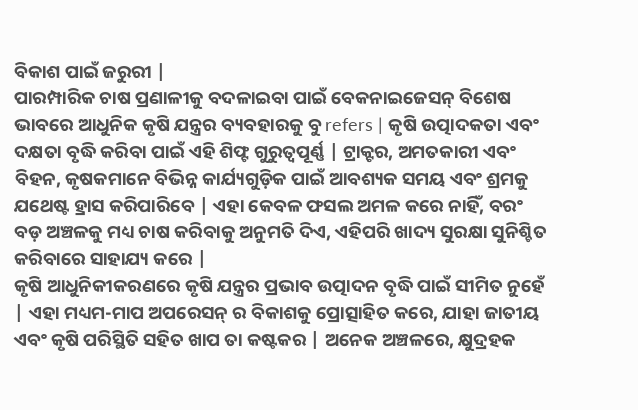ବିକାଶ ପାଇଁ ଜରୁରୀ |
ପାରମ୍ପାରିକ ଚାଷ ପ୍ରଣାଳୀକୁ ବଦଳାଇବା ପାଇଁ ବେକନାଇଜେସନ୍ ବିଶେଷ ଭାବରେ ଆଧୁନିକ କୃଷି ଯନ୍ତ୍ରର ବ୍ୟବହାରକୁ ବୁ refers | କୃଷି ଉତ୍ପାଦକତା ଏବଂ ଦକ୍ଷତା ବୃଦ୍ଧି କରିବା ପାଇଁ ଏହି ଶିଫ୍ଟ ଗୁରୁତ୍ୱପୂର୍ଣ୍ଣ | ଟ୍ରାକ୍ଟର, ଅମତକାରୀ ଏବଂ ବିହନ, କୃଷକମାନେ ବିଭିନ୍ନ କାର୍ଯ୍ୟଗୁଡ଼ିକ ପାଇଁ ଆବଶ୍ୟକ ସମୟ ଏବଂ ଶ୍ରମକୁ ଯଥେଷ୍ଟ ହ୍ରାସ କରିପାରିବେ | ଏହା କେବଳ ଫସଲ ଅମଳ କରେ ନାହିଁ, ବରଂ ବଡ଼ ଅଞ୍ଚଳକୁ ମଧ୍ୟ ଚାଷ କରିବାକୁ ଅନୁମତି ଦିଏ, ଏହିପରି ଖାଦ୍ୟ ସୁରକ୍ଷା ସୁନିଶ୍ଚିତ କରିବାରେ ସାହାଯ୍ୟ କରେ |
କୃଷି ଆଧୁନିକୀକରଣରେ କୃଷି ଯନ୍ତ୍ରର ପ୍ରଭାବ ଉତ୍ପାଦନ ବୃଦ୍ଧି ପାଇଁ ସୀମିତ ନୁହେଁ | ଏହା ମଧ୍ୟମ-ମାପ ଅପରେସନ୍ ର ବିକାଶକୁ ପ୍ରୋତ୍ସାହିତ କରେ, ଯାହା ଜାତୀୟ ଏବଂ କୃଷି ପରିସ୍ଥିତି ସହିତ ଖାପ ତା କଷ୍ଟକର | ଅନେକ ଅଞ୍ଚଳରେ, କ୍ଷୁଦ୍ରହକ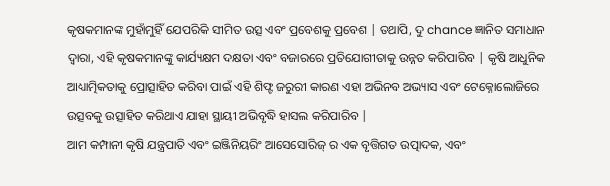କୃଷକମାନଙ୍କ ମୁହାଁମୁହିଁ ଯେପରିକି ସୀମିତ ଉତ୍ସ ଏବଂ ପ୍ରବେଶକୁ ପ୍ରବେଶ | ତଥାପି, ଦୁ chance ଜ୍ଞାନିତ ସମାଧାନ ଦ୍ୱାରା, ଏହି କୃଷକମାନଙ୍କୁ କାର୍ଯ୍ୟକ୍ଷମ ଦକ୍ଷତା ଏବଂ ବଜାରରେ ପ୍ରତିଯୋଗୀତାକୁ ଉନ୍ନତ କରିପାରିବ | କୃଷି ଆଧୁନିକ ଆଧ୍ୟାତ୍ମିକତାକୁ ପ୍ରୋତ୍ସାହିତ କରିବା ପାଇଁ ଏହି ଶିଫ୍ଟ ଜରୁରୀ କାରଣ ଏହା ଅଭିନବ ଅଭ୍ୟାସ ଏବଂ ଟେକ୍ନୋଲୋଜିରେ ଉତ୍ସବକୁ ଉତ୍ସାହିତ କରିଥାଏ ଯାହା ସ୍ଥାୟୀ ଅଭିବୃଦ୍ଧି ହାସଲ କରିପାରିବ |
ଆମ କମ୍ପାନୀ କୃଷି ଯନ୍ତ୍ରପାତି ଏବଂ ଇଞ୍ଜିନିୟରିଂ ଆସେସୋରିଜ୍ ର ଏକ ବୃତ୍ତିଗତ ଉତ୍ପାଦକ, ଏବଂ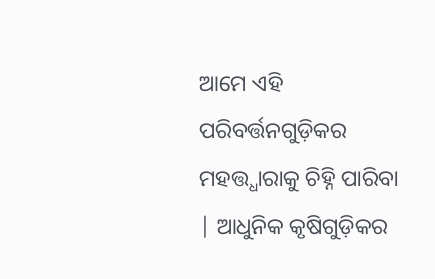ଆମେ ଏହି ପରିବର୍ତ୍ତନଗୁଡ଼ିକର ମହତ୍ତ୍ଧାରାକୁ ଚିହ୍ନି ପାରିବା | ଆଧୁନିକ କୃଷିଗୁଡ଼ିକର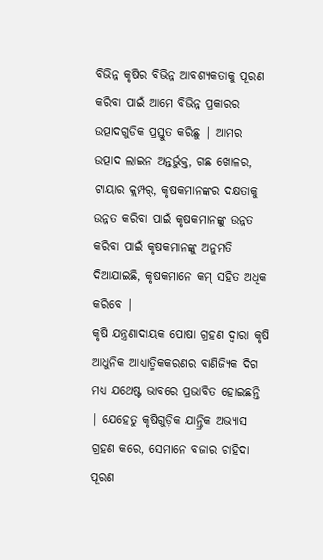ବିଭିନ୍ନ କୃଷିର ବିଭିନ୍ନ ଆବଶ୍ୟକତାକୁ ପୂରଣ କରିବା ପାଇଁ ଆମେ ବିଭିନ୍ନ ପ୍ରକାରର ଉତ୍ପାଦଗୁଡିକ ପ୍ରସ୍ତୁତ କରିଛୁ | ଆମର ଉତ୍ପାଦ ଲାଇନ ଅନ୍ତର୍ଭୁକ୍ତ, ଗଛ ଖୋଳର, ଟାୟାର କ୍ଲମ୍ପର୍, କୃଷକମାନଙ୍କର ଦକ୍ଷତାକୁ ଉନ୍ନତ କରିବା ପାଇଁ କୃଷକମାନଙ୍କୁ ଉନ୍ନତ କରିବା ପାଇଁ କୃଷକମାନଙ୍କୁ ଅନୁମତି ଦିଆଯାଇଛି, କୃଷକମାନେ କମ୍ ସହିତ ଅଧିକ କରିବେ |
କୃଷି ଯନ୍ତ୍ରଣାଦାୟକ ପୋଷା ଗ୍ରହଣ ଦ୍ୱାରା କୃଷି ଆଧୁନିକ ଆଧ୍ୟାତ୍ମିକକରଣର ବାଣିଜ୍ୟିକ ଦିଗ ମଧ୍ୟ ଯଥେଷ୍ଟ ଭାବରେ ପ୍ରଭାବିତ ହୋଇଛନ୍ତି | ଯେହେତୁ କୃଷିଗୁଡ଼ିକ ଯାନ୍ତ୍ରିକ ଅଭ୍ୟାସ ଗ୍ରହଣ କରେ, ସେମାନେ ବଜାର ଚାହିଦା ପୂରଣ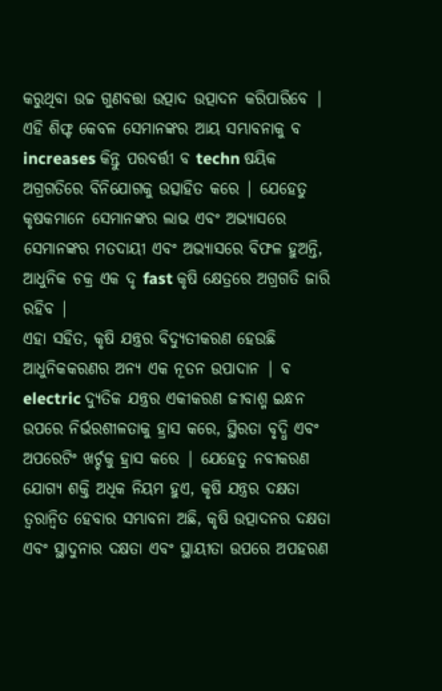କରୁଥିବା ଉଚ୍ଚ ଗୁଣବତ୍ତା ଉତ୍ପାଦ ଉତ୍ପାଦନ କରିପାରିବେ | ଏହି ଶିଫ୍ଟ କେବଳ ସେମାନଙ୍କର ଆୟ ସମ୍ଭାବନାକୁ ବ increases କିନ୍ତୁ ପରବର୍ତ୍ତୀ ବ techn ଷୟିକ ଅଗ୍ରଗତିରେ ବିନିଯୋଗକୁ ଉତ୍ସାହିତ କରେ | ଯେହେତୁ କୃଷକମାନେ ସେମାନଙ୍କର ଲାଭ ଏବଂ ଅଭ୍ୟାସରେ ସେମାନଙ୍କର ମତଦାୟୀ ଏବଂ ଅଭ୍ୟାସରେ ବିଫଳ ହୁଅନ୍ତି, ଆଧୁନିକ ଚକ୍ର ଏକ ଦୃ fast କୃଷି କ୍ଷେତ୍ରରେ ଅଗ୍ରଗତି ଜାରି ରହିବ |
ଏହା ସହିତ, କୃଷି ଯନ୍ତ୍ରର ବିଦ୍ୟୁତୀକରଣ ହେଉଛି ଆଧୁନିକକରଣର ଅନ୍ୟ ଏକ ନୂତନ ଉପାଦାନ | ବ electric ଦ୍ୟୁତିକ ଯନ୍ତ୍ରର ଏକୀକରଣ ଜୀବାଶ୍ମ ଇନ୍ଧନ ଉପରେ ନିର୍ଭରଶୀଳତାକୁ ହ୍ରାସ କରେ, ସ୍ଥିରତା ବୃଦ୍ଧି ଏବଂ ଅପରେଟିଂ ଖର୍ଚ୍ଚକୁ ହ୍ରାସ କରେ | ଯେହେତୁ ନବୀକରଣ ଯୋଗ୍ୟ ଶକ୍ତି ଅଧିକ ନିୟମ ହୁଏ, କୃଷି ଯନ୍ତ୍ରର ଦକ୍ଷତା ତ୍ୱରାନ୍ୱିତ ହେବାର ସମ୍ଭାବନା ଅଛି, କୃଷି ଉତ୍ପାଦନର ଦକ୍ଷତା ଏବଂ ସ୍ଥାଦୁନାର ଦକ୍ଷତା ଏବଂ ସ୍ଥାୟୀତା ଉପରେ ଅପହରଣ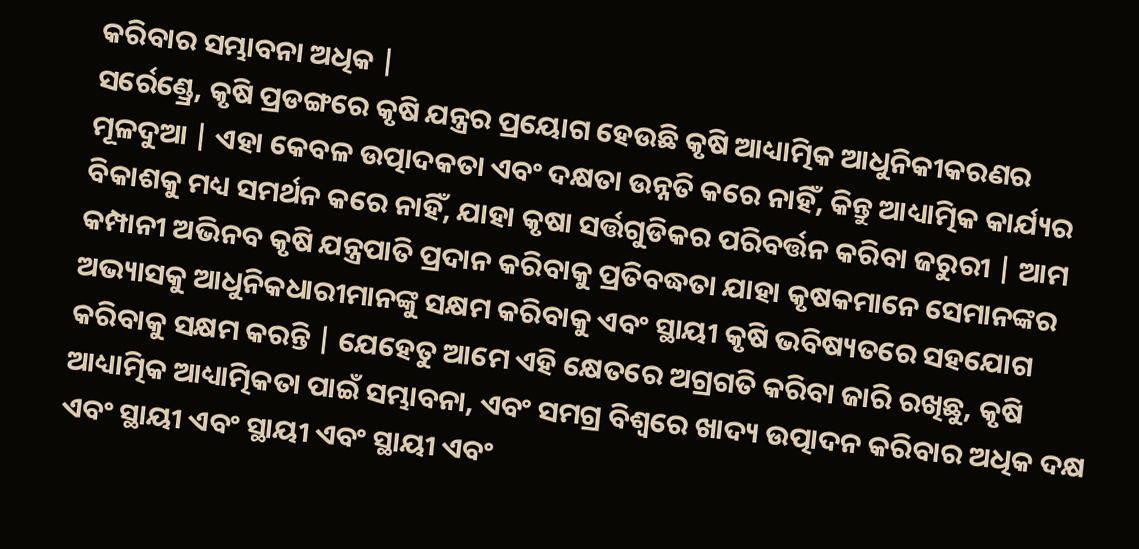କରିବାର ସମ୍ଭାବନା ଅଧିକ |
ସର୍ରେଣ୍ଡ୍ରେ, କୃଷି ପ୍ରଡଙ୍ଗରେ କୃଷି ଯନ୍ତ୍ରର ପ୍ରୟୋଗ ହେଉଛି କୃଷି ଆଧ୍ୟାତ୍ମିକ ଆଧୁନିକୀକରଣର ମୂଳଦୁଆ | ଏହା କେବଳ ଉତ୍ପାଦକତା ଏବଂ ଦକ୍ଷତା ଉନ୍ନତି କରେ ନାହିଁ, କିନ୍ତୁ ଆଧ୍ୟାତ୍ମିକ କାର୍ଯ୍ୟର ବିକାଶକୁ ମଧ୍ୟ ସମର୍ଥନ କରେ ନାହିଁ, ଯାହା କୃଷା ସର୍ତ୍ତଗୁଡିକର ପରିବର୍ତ୍ତନ କରିବା ଜରୁରୀ | ଆମ କମ୍ପାନୀ ଅଭିନବ କୃଷି ଯନ୍ତ୍ରପାତି ପ୍ରଦାନ କରିବାକୁ ପ୍ରତିବଦ୍ଧତା ଯାହା କୃଷକମାନେ ସେମାନଙ୍କର ଅଭ୍ୟାସକୁ ଆଧୁନିକଧାରୀମାନଙ୍କୁ ସକ୍ଷମ କରିବାକୁ ଏବଂ ସ୍ଥାୟୀ କୃଷି ଭବିଷ୍ୟତରେ ସହଯୋଗ କରିବାକୁ ସକ୍ଷମ କରନ୍ତି | ଯେହେତୁ ଆମେ ଏହି କ୍ଷେତରେ ଅଗ୍ରଗତି କରିବା ଜାରି ରଖିଛୁ, କୃଷି ଆଧ୍ୟାତ୍ମିକ ଆଧ୍ୟାତ୍ମିକତା ପାଇଁ ସମ୍ଭାବନା, ଏବଂ ସମଗ୍ର ବିଶ୍ୱରେ ଖାଦ୍ୟ ଉତ୍ପାଦନ କରିବାର ଅଧିକ ଦକ୍ଷ ଏବଂ ସ୍ଥାୟୀ ଏବଂ ସ୍ଥାୟୀ ଏବଂ ସ୍ଥାୟୀ ଏବଂ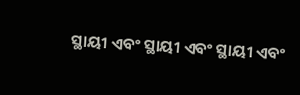ସ୍ଥାୟୀ ଏବଂ ସ୍ଥାୟୀ ଏବଂ ସ୍ଥାୟୀ ଏବଂ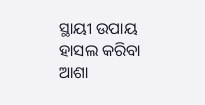ସ୍ଥାୟୀ ଉପାୟ ହାସଲ କରିବା ଆଶା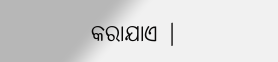କରାଯାଏ |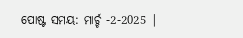ପୋଷ୍ଟ ସମୟ: ମାର୍ଚ୍ଚ -2-2025 |